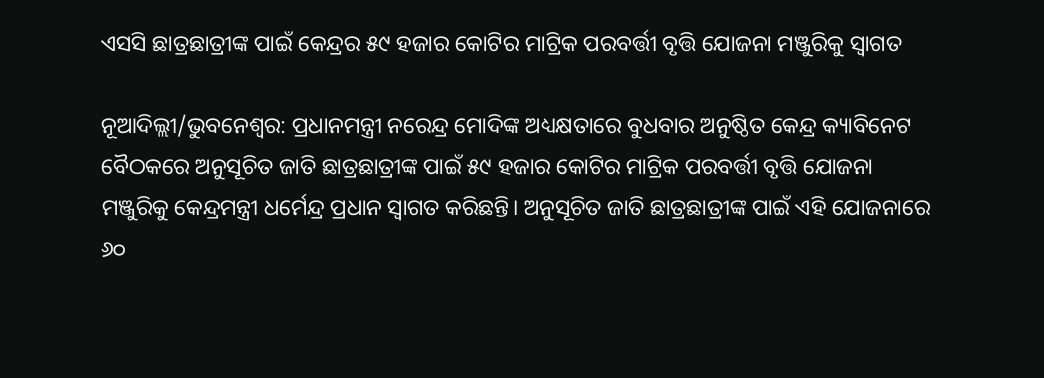ଏସସି ଛାତ୍ରଛାତ୍ରୀଙ୍କ ପାଇଁ କେନ୍ଦ୍ରର ୫୯ ହଜାର କୋଟିର ମାଟ୍ରିକ ପରବର୍ତ୍ତୀ ବୃତ୍ତି ଯୋଜନା ମଞ୍ଜୁରିକୁ ସ୍ୱାଗତ

ନୂଆଦିଲ୍ଲୀ/ଭୁବନେଶ୍ୱର: ପ୍ରଧାନମନ୍ତ୍ରୀ ନରେନ୍ଦ୍ର ମୋଦିଙ୍କ ଅଧ୍ୟକ୍ଷତାରେ ବୁଧବାର ଅନୁଷ୍ଠିତ କେନ୍ଦ୍ର କ୍ୟାବିନେଟ ବୈଠକରେ ଅନୁସୂଚିତ ଜାତି ଛାତ୍ରଛାତ୍ରୀଙ୍କ ପାଇଁ ୫୯ ହଜାର କୋଟିର ମାଟ୍ରିକ ପରବର୍ତ୍ତୀ ବୃତ୍ତି ଯୋଜନା ମଞ୍ଜୁରିକୁ କେନ୍ଦ୍ରମନ୍ତ୍ରୀ ଧର୍ମେନ୍ଦ୍ର ପ୍ରଧାନ ସ୍ୱାଗତ କରିଛନ୍ତି। ଅନୁସୂଚିତ ଜାତି ଛାତ୍ରଛାତ୍ରୀଙ୍କ ପାଇଁ ଏହି ଯୋଜନାରେ ୬୦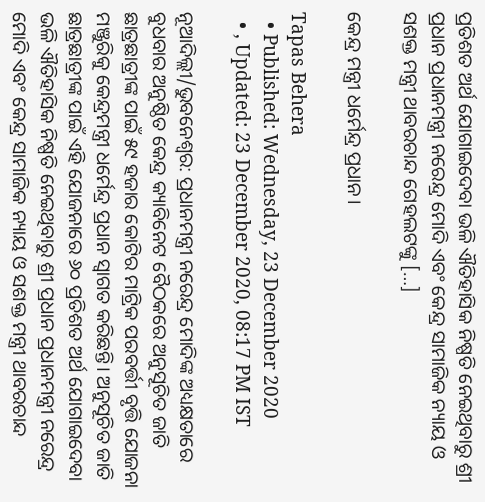ପ୍ରତିଶତ ଅର୍ଥ ଯୋଗାଇଦେବା ଭଳି ଐତିହାସିକ ନିଷ୍ପତି ନେଇଥିବାରୁ ଶ୍ରୀ ପ୍ରଧାନ ପ୍ରଧାନମନ୍ତ୍ରୀ ନରେନ୍ଦ୍ର ମୋଦି ଏବଂ କେନ୍ଦ୍ର ସାମାଜିକ ନ୍ୟାୟ ଓ ସଶକ୍ତ ମନ୍ତ୍ରୀ ଥାବରଚାନ୍ଦ ଗେହଲଟଙ୍କୁ […]

କେନ୍ଦ୍ର ମନ୍ତ୍ରୀ ଧର୍ମେନ୍ଦ୍ର ପ୍ରଧାନ।

Tapas Behera
  • Published: Wednesday, 23 December 2020
  • , Updated: 23 December 2020, 08:17 PM IST

ନୂଆଦିଲ୍ଲୀ/ଭୁବନେଶ୍ୱର: ପ୍ରଧାନମନ୍ତ୍ରୀ ନରେନ୍ଦ୍ର ମୋଦିଙ୍କ ଅଧ୍ୟକ୍ଷତାରେ ବୁଧବାର ଅନୁଷ୍ଠିତ କେନ୍ଦ୍ର କ୍ୟାବିନେଟ ବୈଠକରେ ଅନୁସୂଚିତ ଜାତି ଛାତ୍ରଛାତ୍ରୀଙ୍କ ପାଇଁ ୫୯ ହଜାର କୋଟିର ମାଟ୍ରିକ ପରବର୍ତ୍ତୀ ବୃତ୍ତି ଯୋଜନା ମଞ୍ଜୁରିକୁ କେନ୍ଦ୍ରମନ୍ତ୍ରୀ ଧର୍ମେନ୍ଦ୍ର ପ୍ରଧାନ ସ୍ୱାଗତ କରିଛନ୍ତି। ଅନୁସୂଚିତ ଜାତି ଛାତ୍ରଛାତ୍ରୀଙ୍କ ପାଇଁ ଏହି ଯୋଜନାରେ ୬୦ ପ୍ରତିଶତ ଅର୍ଥ ଯୋଗାଇଦେବା ଭଳି ଐତିହାସିକ ନିଷ୍ପତି ନେଇଥିବାରୁ ଶ୍ରୀ ପ୍ରଧାନ ପ୍ରଧାନମନ୍ତ୍ରୀ ନରେନ୍ଦ୍ର ମୋଦି ଏବଂ କେନ୍ଦ୍ର ସାମାଜିକ ନ୍ୟାୟ ଓ ସଶକ୍ତ ମନ୍ତ୍ରୀ ଥାବରଚାନ୍ଦ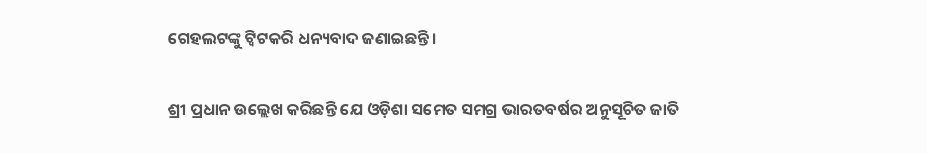ଗେହଲଟଙ୍କୁ ଟ୍ୱିଟ‌କରି ଧନ୍ୟବାଦ ଜଣାଇଛନ୍ତି।

ଶ୍ରୀ ପ୍ରଧାନ ଉଲ୍ଲେଖ କରିଛନ୍ତି ଯେ ଓଡ଼ିଶା ସମେତ ସମଗ୍ର ଭାରତବର୍ଷର ଅନୁସୂଚିତ ଜାତି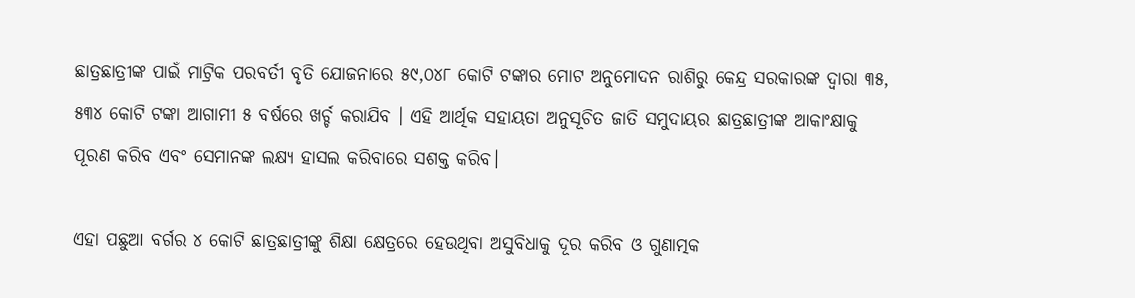ଛାତ୍ରଛାତ୍ରୀଙ୍କ ପାଇଁ ମାଟ୍ରିକ‌ ପରବର୍ତୀ ବୃତି ଯୋଜନାରେ ୫୯,୦୪୮ କୋଟି ଟଙ୍କାର ମୋଟ ଅନୁମୋଦନ ରାଶିରୁ କେନ୍ଦ୍ର ସରକାରଙ୍କ ଦ୍ୱାରା ୩୫, ୫୩୪ କୋଟି ଟଙ୍କା ଆଗାମୀ ୫ ବର୍ଷରେ ଖର୍ଚ୍ଚ କରାଯିବ । ଏହି ଆର୍ଥିକ ସହାୟତା ଅନୁସୂଚିତ ଜାତି ସମୁଦାୟର ଛାତ୍ରଛାତ୍ରୀଙ୍କ ଆକାଂକ୍ଷାକୁ ପୂରଣ କରିବ ଏବଂ ସେମାନଙ୍କ ଲକ୍ଷ୍ୟ ହାସଲ କରିବାରେ ସଶକ୍ତ କରିବ।

ଏହା ପଛୁଆ ବର୍ଗର ୪ କୋଟି ଛାତ୍ରଛାତ୍ରୀଙ୍କୁ ଶିକ୍ଷା କ୍ଷେତ୍ରରେ ହେଉଥିବା ଅସୁବିଧାକୁ ଦୂର କରିବ ଓ ଗୁଣାତ୍ମକ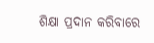ଶିକ୍ଷା ପ୍ରଦାନ କରିବାରେ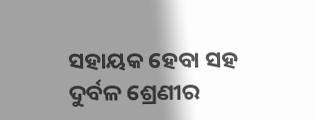ସହାୟକ ହେବା ସହ ଦୁର୍ବଳ ଶ୍ରେଣୀର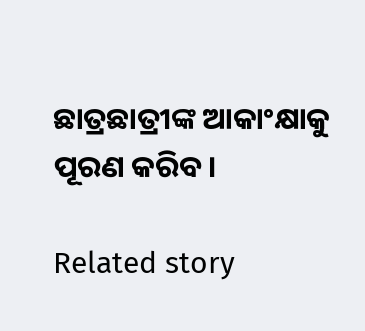ଛାତ୍ରଛାତ୍ରୀଙ୍କ ଆକାଂକ୍ଷାକୁ ପୂରଣ କରିବ।

Related story